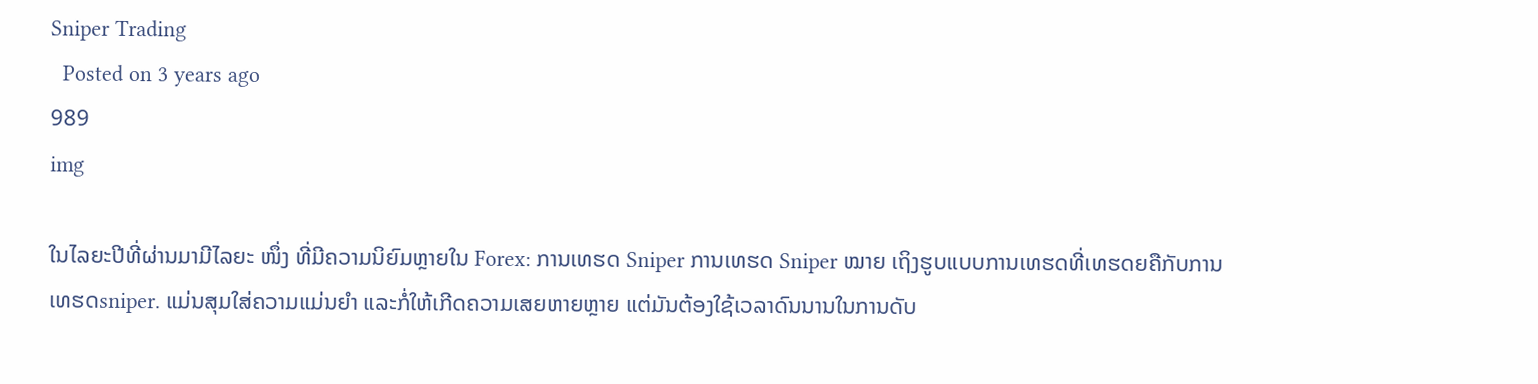Sniper Trading
  Posted on 3 years ago
989
img

ໃນໄລຍະປີທີ່ຜ່ານມາມີໄລຍະ ໜຶ່ງ ທີ່ມີຄວາມນິຍົມຫຼາຍໃນ Forex: ການເທຮດ Sniper ການເທຮດ Sniper ໝາຍ ເຖິງຮູບແບບການເທຮດທີ່ເທຮດຍຄືກັບການເທຮດsniper. ແມ່ນສຸມໃສ່ຄວາມແມ່ນຍໍາ ແລະກໍ່ໃຫ້ເກີດຄວາມເສຍຫາຍຫຼາຍ ແຕ່ມັນຕ້ອງໃຊ້ເວລາດົນນານໃນການດັບ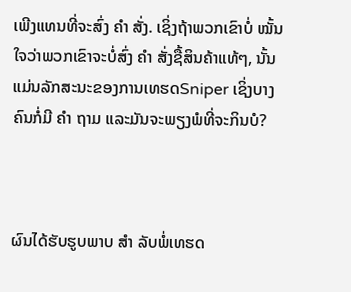ເພີງແທນທີ່ຈະສົ່ງ ຄຳ ສັ່ງ. ເຊິ່ງຖ້າພວກເຂົາບໍ່ ໝັ້ນ ໃຈວ່າພວກເຂົາຈະບໍ່ສົ່ງ ຄຳ ສັ່ງຊື້ສິນຄ້າແທ້ໆ, ນັ້ນແມ່ນລັກສະນະຂອງການເທຮດSniper ເຊິ່ງບາງຄົນກໍ່ມີ ຄຳ ຖາມ ແລະມັນຈະພຽງພໍທີ່ຈະກິນບໍ?



ຜົນໄດ້ຮັບຮູບພາບ ສຳ ລັບພໍ່ເທຮດ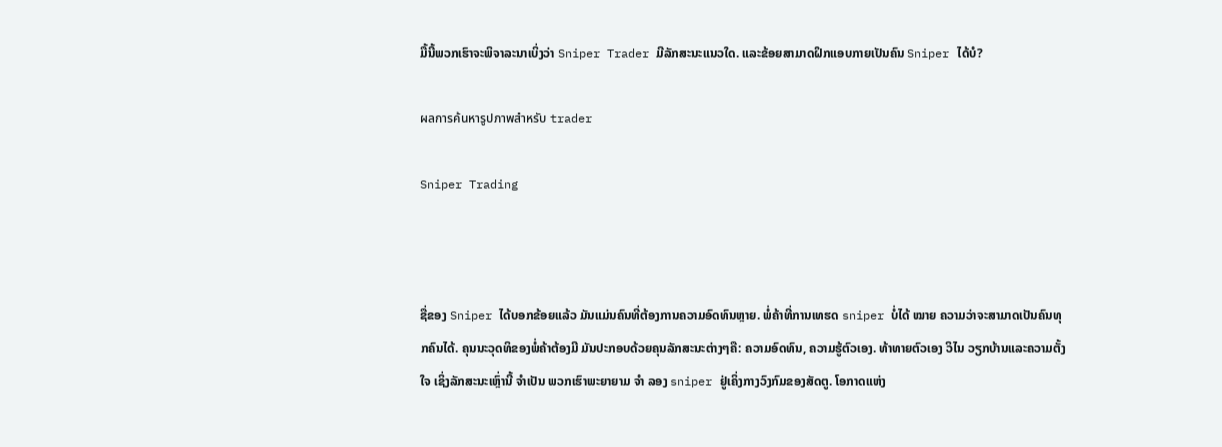ມື້ນີ້ພວກເຮົາຈະພິຈາລະນາເບິ່ງວ່າ Sniper Trader ມີລັກສະນະແນວໃດ. ແລະຂ້ອຍສາມາດຝຶກແອບກາຍເປັນຄົນ Sniper ໄດ້ບໍ?

ผลการค้นหารูปภาพสำหรับ trader

Sniper Trading



ຊື່ຂອງ Sniper ໄດ້ບອກຂ້ອຍແລ້ວ ມັນແມ່ນຄົນທີ່ຕ້ອງການຄວາມອົດທົນຫຼາຍ. ພໍ່ຄ້າທີ່ການເທຮດ sniper ບໍ່ໄດ້ ໝາຍ ຄວາມວ່າຈະສາມາດເປັນຄົນທຸກຄົນໄດ້. ຄຸນນະວຸດທິຂອງພໍ່ຄ້າຕ້ອງມີ ມັນປະກອບດ້ວຍຄຸນລັກສະນະຕ່າງໆຄື: ຄວາມອົດທົນ, ຄວາມຮູ້ຕົວເອງ. ທ້າທາຍຕົວເອງ ວິໄນ ວຽກບ້ານແລະຄວາມຕັ້ງໃຈ ເຊິ່ງລັກສະນະເຫຼົ່ານີ້ ຈໍາເປັນ ພວກເຮົາພະຍາຍາມ ຈຳ ລອງ sniper ຢູ່ເຄິ່ງກາງວົງກົມຂອງສັດຕູ. ໂອກາດແຫ່ງ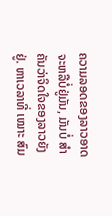ຄວາມລອດຂອງລາວອາດຈະຫລືບໍ່ຢູ່ມັນ, ມັນບໍ່ ສຳ ຄັນວ່າຈິດໃຈຂອງລາວຍັງຢູ່. ຫາເວລາທີ່ ເໝາະ ສົມ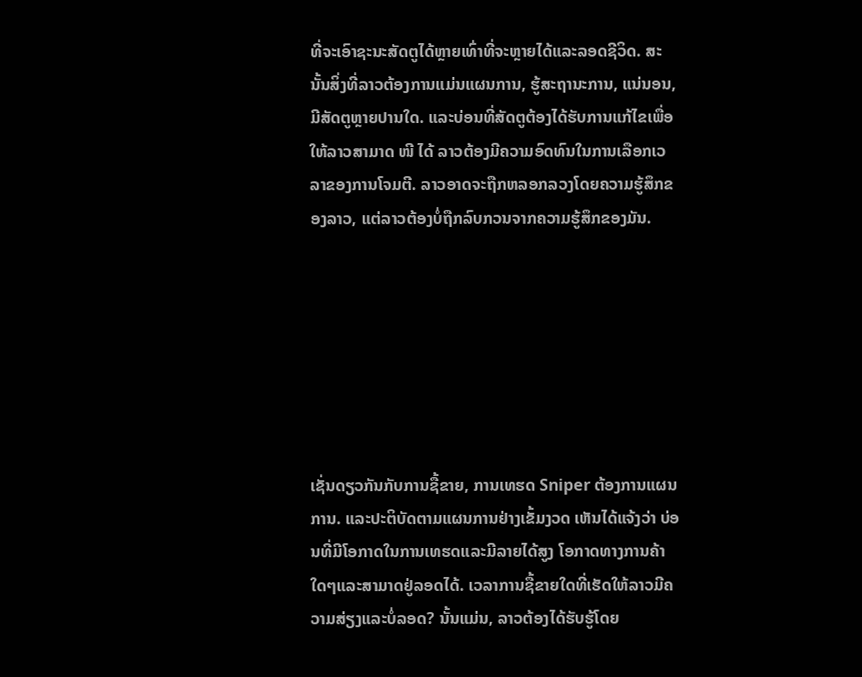ທີ່ຈະເອົາຊະນະສັດຕູໄດ້ຫຼາຍເທົ່າທີ່ຈະຫຼາຍໄດ້ແລະລອດຊີວິດ. ສະນັ້ນສິ່ງທີ່ລາວຕ້ອງການແມ່ນແຜນການ, ຮູ້ສະຖານະການ, ແນ່ນອນ, ມີສັດຕູຫຼາຍປານໃດ. ແລະບ່ອນທີ່ສັດຕູຕ້ອງໄດ້ຮັບການແກ້ໄຂເພື່ອໃຫ້ລາວສາມາດ ໜີ ໄດ້ ລາວຕ້ອງມີຄວາມອົດທົນໃນການເລືອກເວລາຂອງການໂຈມຕີ. ລາວອາດຈະຖືກຫລອກລວງໂດຍຄວາມຮູ້ສຶກຂອງລາວ, ແຕ່ລາວຕ້ອງບໍ່ຖືກລົບກວນຈາກຄວາມຮູ້ສຶກຂອງມັນ.







ເຊັ່ນດຽວກັນກັບການຊື້ຂາຍ, ການເທຮດ Sniper ຕ້ອງການແຜນການ. ແລະປະຕິບັດຕາມແຜນການຢ່າງເຂັ້ມງວດ ເຫັນໄດ້ແຈ້ງວ່າ ບ່ອນທີ່ມີໂອກາດໃນການເທຮດແລະມີລາຍໄດ້ສູງ ໂອກາດທາງການຄ້າໃດໆແລະສາມາດຢູ່ລອດໄດ້. ເວລາການຊື້ຂາຍໃດທີ່ເຮັດໃຫ້ລາວມີຄວາມສ່ຽງແລະບໍ່ລອດ? ນັ້ນແມ່ນ, ລາວຕ້ອງໄດ້ຮັບຮູ້ໂດຍ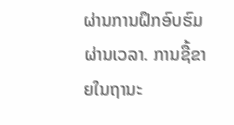ຜ່ານການຝຶກອົບຮົມຜ່ານເວລາ. ການຊື້ຂາຍໃນຖານະ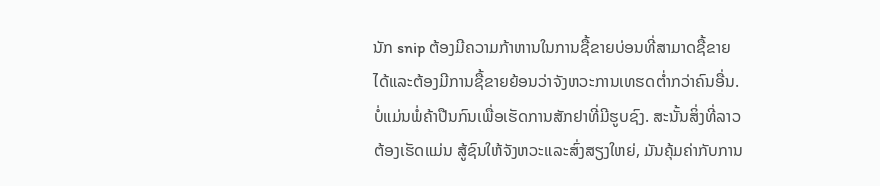ນັກ snip ຕ້ອງມີຄວາມກ້າຫານໃນການຊື້ຂາຍບ່ອນທີ່ສາມາດຊື້ຂາຍໄດ້ແລະຕ້ອງມີການຊື້ຂາຍຍ້ອນວ່າຈັງຫວະການເທຮດຕໍ່າກວ່າຄົນອື່ນ. ບໍ່ແມ່ນພໍ່ຄ້າປືນກົນເພື່ອເຮັດການສັກຢາທີ່ມີຮູບຊົງ. ສະນັ້ນສິ່ງທີ່ລາວຕ້ອງເຮັດແມ່ນ ສູ້ຊົນໃຫ້ຈັງຫວະແລະສົ່ງສຽງໃຫຍ່, ມັນຄຸ້ມຄ່າກັບການ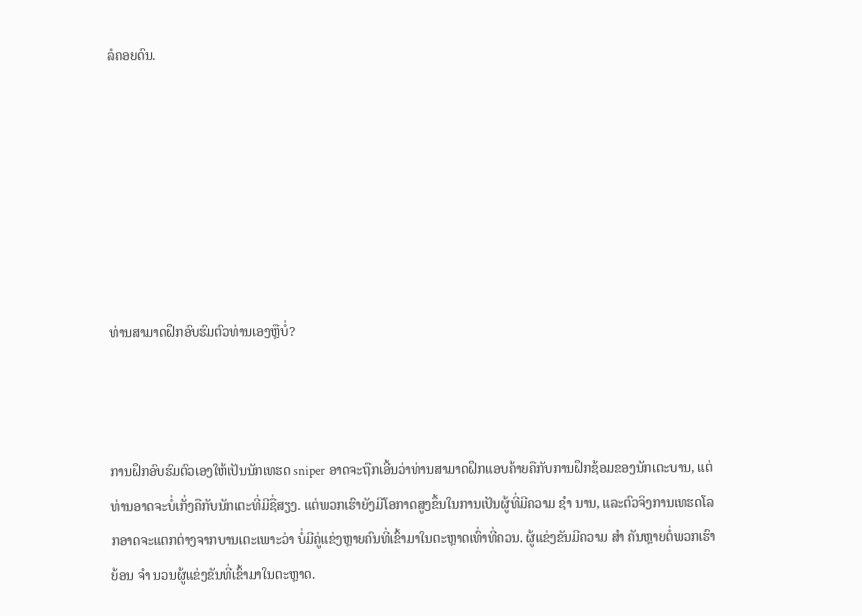ລໍຄອຍດົນ.







ທ່ານສາມາດຝຶກອົບຮົມຕົວທ່ານເອງຫຼືບໍ່?



ການຝຶກອົບຮົມຕົວເອງໃຫ້ເປັນນັກເທຮດ sniper ອາດຈະຖືກເອີ້ນວ່າທ່ານສາມາດຝຶກແອບຄ້າຍຄືກັບການຝຶກຊ້ອມຂອງນັກເຕະບານ, ແຕ່ທ່ານອາດຈະບໍ່ເກັ່ງຄືກັບນັກເຕະທີ່ມີຊື່ສຽງ. ແຕ່ພວກເຮົາຍັງມີໂອກາດສູງຂຶ້ນໃນການເປັນຜູ້ທີ່ມີຄວາມ ຊຳ ນານ, ແລະຕົວຈິງການເທຮດໂລກອາດຈະແຕກຕ່າງຈາກບານເຕະເພາະວ່າ ບໍ່ມີຄູ່ແຂ່ງຫຼາຍຄົນທີ່ເຂົ້າມາໃນຕະຫຼາດເທົ່າທີ່ຄວນ. ຜູ້ແຂ່ງຂັນມີຄວາມ ສຳ ຄັນຫຼາຍຕໍ່ພວກເຮົາຍ້ອນ ຈຳ ນວນຜູ້ແຂ່ງຂັນທີ່ເຂົ້າມາໃນຕະຫຼາດ.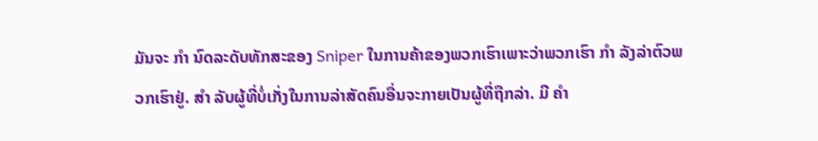ມັນຈະ ກຳ ນົດລະດັບທັກສະຂອງ Sniper ໃນການຄ້າຂອງພວກເຮົາເພາະວ່າພວກເຮົາ ກຳ ລັງລ່າຕົວພວກເຮົາຢູ່. ສຳ ລັບຜູ້ທີ່ບໍ່ເກັ່ງໃນການລ່າສັດຄົນອື່ນຈະກາຍເປັນຜູ້ທີ່ຖືກລ່າ. ມີ ຄຳ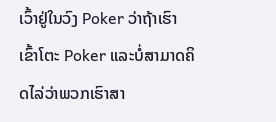ເວົ້າຢູ່ໃນວົງ Poker ວ່າຖ້າເຮົາເຂົ້າໂຕະ Poker ແລະບໍ່ສາມາດຄິດໄລ່ວ່າພວກເຮົາສາ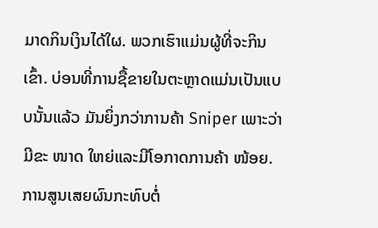ມາດກິນເງິນໄດ້ໃຜ. ພວກເຮົາແມ່ນຜູ້ທີ່ຈະກິນເຂົ້າ. ບ່ອນທີ່ການຊື້ຂາຍໃນຕະຫຼາດແມ່ນເປັນແບບນັ້ນແລ້ວ ມັນຍິ່ງກວ່າການຄ້າ Sniper ເພາະວ່າມີຂະ ໜາດ ໃຫຍ່ແລະມີໂອກາດການຄ້າ ໜ້ອຍ. ການສູນເສຍຜົນກະທົບຕໍ່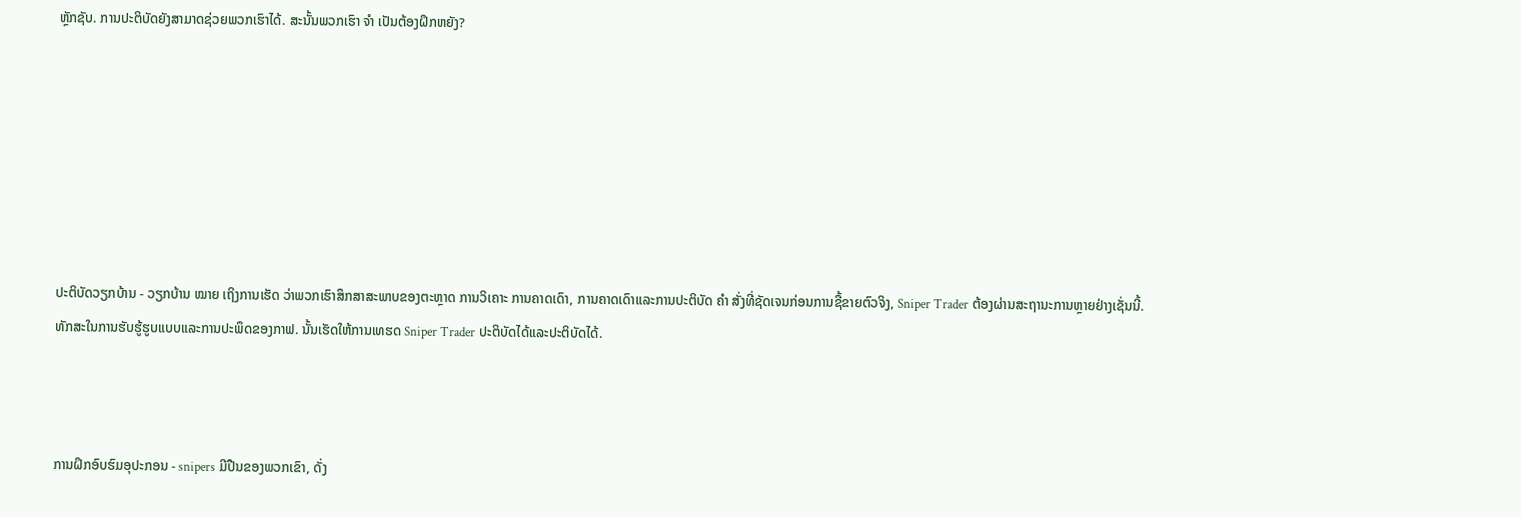ຫຼັກຊັບ. ການປະຕິບັດຍັງສາມາດຊ່ວຍພວກເຮົາໄດ້. ສະນັ້ນພວກເຮົາ ຈຳ ເປັນຕ້ອງຝຶກຫຍັງ?







ປະຕິບັດວຽກບ້ານ - ວຽກບ້ານ ໝາຍ ເຖິງການເຮັດ ວ່າພວກເຮົາສຶກສາສະພາບຂອງຕະຫຼາດ ການວິເຄາະ ການຄາດເດົາ, ການຄາດເດົາແລະການປະຕິບັດ ຄຳ ສັ່ງທີ່ຊັດເຈນກ່ອນການຊື້ຂາຍຕົວຈິງ, Sniper Trader ຕ້ອງຜ່ານສະຖານະການຫຼາຍຢ່າງເຊັ່ນນີ້. ທັກສະໃນການຮັບຮູ້ຮູບແບບແລະການປະພຶດຂອງກາຟ. ນັ້ນເຮັດໃຫ້ການເທຮດ Sniper Trader ປະຕິບັດໄດ້ແລະປະຕິບັດໄດ້.



ການຝຶກອົບຮົມອຸປະກອນ - snipers ມີປືນຂອງພວກເຂົາ, ດັ່ງ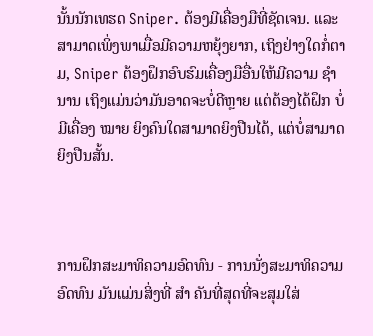ນັ້ນນັກເທຮດ Sniper. ຕ້ອງມີເຄື່ອງມືທີ່ຊັດເຈນ. ແລະສາມາດເພິ່ງພາເມື່ອມີຄວາມຫຍຸ້ງຍາກ, ເຖິງຢ່າງໃດກໍ່ຕາມ, Sniper ຕ້ອງຝຶກອົບຮົມເຄື່ອງມືອື່ນໃຫ້ມີຄວາມ ຊຳ ນານ ເຖິງແມ່ນວ່າມັນອາດຈະບໍ່ດີຫຼາຍ ແຕ່ຕ້ອງໄດ້ຝຶກ ບໍ່ມີເຄື່ອງ ໝາຍ ຍິງຄົນໃດສາມາດຍິງປືນໄດ້, ແຕ່ບໍ່ສາມາດຍິງປືນສັ້ນ.



ການຝຶກສະມາທິຄວາມອົດທົນ - ການນັ່ງສະມາທິຄວາມອົດທົນ ມັນແມ່ນສິ່ງທີ່ ສຳ ຄັນທີ່ສຸດທີ່ຈະສຸມໃສ່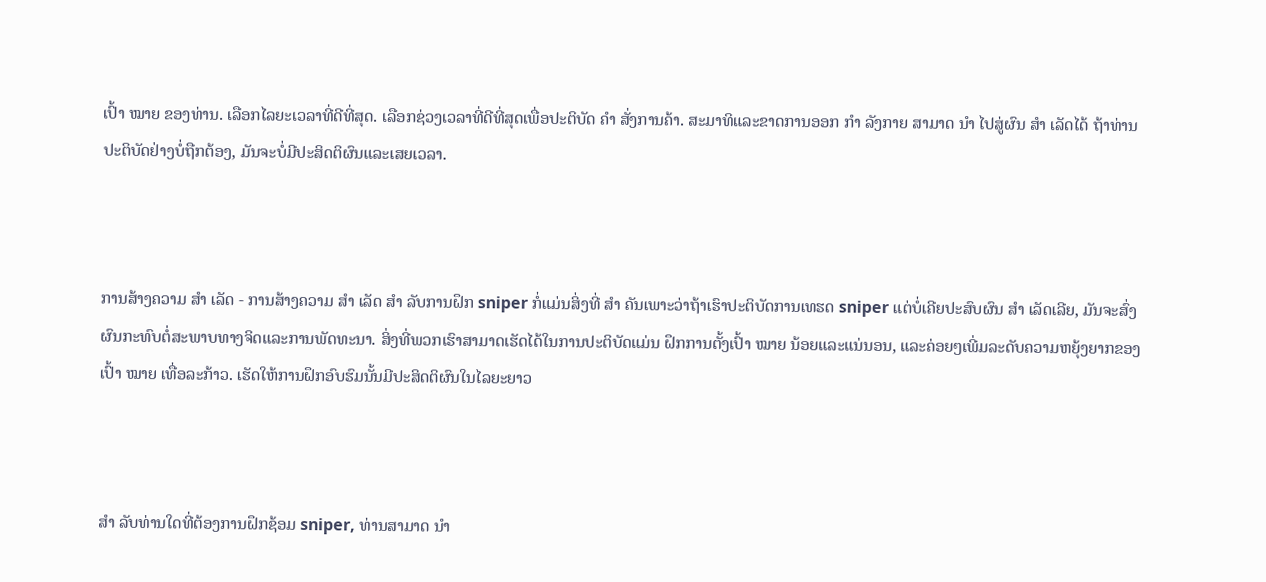ເປົ້າ ໝາຍ ຂອງທ່ານ. ເລືອກໄລຍະເວລາທີ່ດີທີ່ສຸດ. ເລືອກຊ່ວງເວລາທີ່ດີທີ່ສຸດເພື່ອປະຕິບັດ ຄຳ ສັ່ງການຄ້າ. ສະມາທິແລະຂາດການອອກ ກຳ ລັງກາຍ ສາມາດ ນຳ ໄປສູ່ຜົນ ສຳ ເລັດໄດ້ ຖ້າທ່ານປະຕິບັດຢ່າງບໍ່ຖືກຕ້ອງ, ມັນຈະບໍ່ມີປະສິດຕິຜົນແລະເສຍເວລາ.



ການສ້າງຄວາມ ສຳ ເລັດ - ການສ້າງຄວາມ ສຳ ເລັດ ສຳ ລັບການຝຶກ sniper ກໍ່ແມ່ນສິ່ງທີ່ ສຳ ຄັນເພາະວ່າຖ້າເຮົາປະຕິບັດການເທຮດ sniper ແຕ່ບໍ່ເຄີຍປະສົບຜົນ ສຳ ເລັດເລີຍ, ມັນຈະສົ່ງຜົນກະທົບຕໍ່ສະພາບທາງຈິດແລະການພັດທະນາ. ສິ່ງທີ່ພວກເຮົາສາມາດເຮັດໄດ້ໃນການປະຕິບັດແມ່ນ ຝຶກການຕັ້ງເປົ້າ ໝາຍ ນ້ອຍແລະແນ່ນອນ, ແລະຄ່ອຍໆເພີ່ມລະດັບຄວາມຫຍຸ້ງຍາກຂອງເປົ້າ ໝາຍ ເທື່ອລະກ້າວ. ເຮັດໃຫ້ການຝຶກອົບຮົມນັ້ນມີປະສິດຕິຜົນໃນໄລຍະຍາວ



ສຳ ລັບທ່ານໃດທີ່ຕ້ອງການຝຶກຊ້ອມ sniper, ທ່ານສາມາດ ນຳ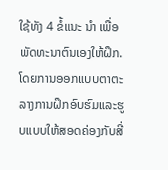ໃຊ້ທັງ 4 ຂໍ້ແນະ ນຳ ເພື່ອພັດທະນາຕົນເອງໃຫ້ຝຶກ. ໂດຍການອອກແບບຕາຕະລາງການຝຶກອົບຮົມແລະຮູບແບບໃຫ້ສອດຄ່ອງກັບສີ່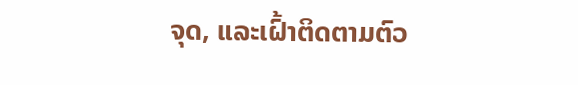ຈຸດ, ແລະເຝົ້າຕິດຕາມຕົວ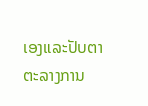ເອງແລະປັບຕາຕະລາງການ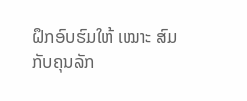ຝຶກອົບຮົມໃຫ້ ເໝາະ ສົມກັບຄຸນລັກ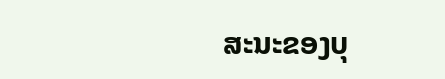ສະນະຂອງບຸ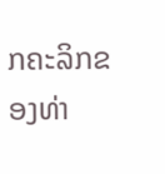ກຄະລິກຂອງທ່າ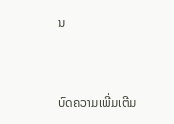ນ


ບົດຄວາມເພີ່ມເຕີມ